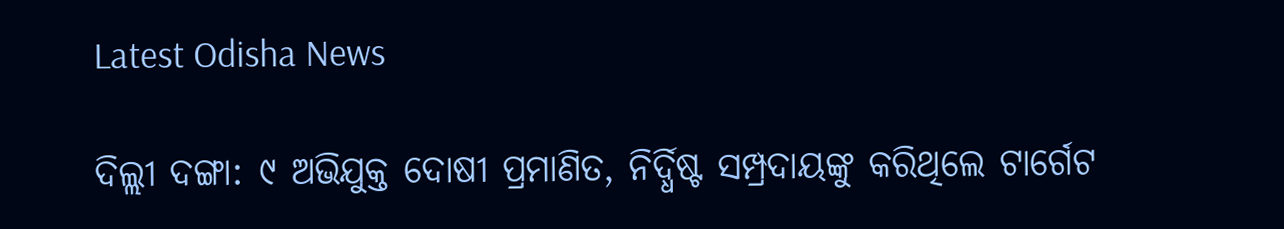Latest Odisha News

ଦିଲ୍ଲୀ ଦଙ୍ଗା: ୯ ଅଭିଯୁକ୍ତ ଦୋଷୀ ପ୍ରମାଣିତ, ନିର୍ଦ୍ଧିଷ୍ଟ ସମ୍ପ୍ରଦାୟଙ୍କୁ କରିଥିଲେ ଟାର୍ଗେଟ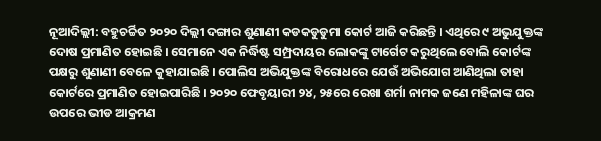ନୂଆଦିଲ୍ଲୀ: ବହୁଚର୍ଚ୍ଚିତ ୨୦୨୦ ଦିଲ୍ଲୀ ଦଙ୍ଗାର ଶୁଣାଣୀ କଡକଡୁଡୁମା କୋର୍ଟ ଆଜି କରିଛନ୍ତି । ଏଥିରେ ୯ ଅଭୁଯୁକ୍ତଙ୍କ ଦୋଷ ପ୍ରମାଣିତ ହୋଇଛି । ସେମାନେ ଏକ ନିର୍ଦ୍ଧିଷ୍ଟ ସମ୍ପ୍ରଦାୟର ଲୋକଙ୍କୁ ଟାର୍ଗେଟ କରୁଥିଲେ ବୋଲି କୋର୍ଟଙ୍କ ପକ୍ଷରୁ ଶୁଣାଣୀ ବେଳେ କୁହାଯାଇଛି । ପୋଲିସ ଅଭିଯୁକ୍ତଙ୍କ ବିରୋଧରେ ଯେଉଁ ଅଭିଯୋଗ ଆଣିଥିଲା ତାହା କୋର୍ଟରେ ପ୍ରମାଣିତ ହୋଇପାରିଛି । ୨୦୨୦ ଫେବୃୟାରୀ ୨୪, ୨୫ରେ ରେଖା ଶର୍ମା ନାମକ ଜଣେ ମହିଳାଙ୍କ ଘର ଉପରେ ଭୀଡ ଆକ୍ରମଣ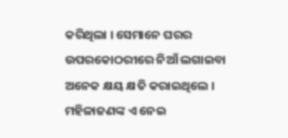କରିଥିଲା । ସେମାନେ ଘରର ଉପରକୋଠରୀରେ ନିଆଁ ଲଗାଇବା ଅନେକ କ୍ଷୟ କ୍ଷତି କରାଇଥିଲେ । ମହିଳାଜଣଙ୍କ ଏ ନେଇ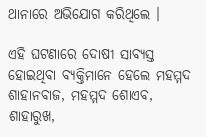ଥାନାରେ ଅଭିଯୋଗ କରିଥିଲେ ।

ଏହି ଘଟଣାରେ ଦୋଷୀ ସାବ୍ୟସ୍ତ ହୋଇଥିବା ବ୍ୟକ୍ତିମାନେ ହେଲେ ମହମ୍ମଦ ଶାହାନବାଜ, ମହମ୍ମଦ ଶୋଏବ, ଶାହାରୁଖ,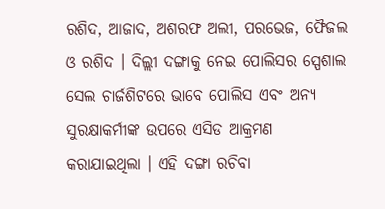ରଶିଦ, ଆଜାଦ, ଅଶରଫ ଅଲୀ, ପରଭେଜ, ଫୈଜଲ ଓ ରଶିଦ । ଦିଲ୍ଲୀ ଦଙ୍ଗାକୁ ନେଇ ପୋଲିସର ସ୍ପେଶାଲ ସେଲ ଚାର୍ଜଶିଟରେ ଭାବେ ପୋଲିସ ଏବଂ ଅନ୍ୟ ସୁରକ୍ଷାକର୍ମୀଙ୍କ ଉପରେ ଏସିଡ ଆକ୍ରମଣ କରାଯାଇଥିଲା । ଏହି ଦଙ୍ଗା ରଚିବା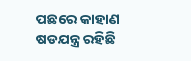ପଛରେ କାହାଣ ଷଡଯନ୍ତ୍ର ରହିଛି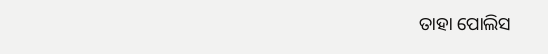ତାହା ପୋଲିସ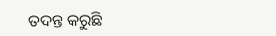ତଦନ୍ତ କରୁଛି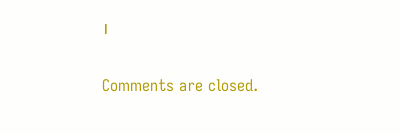।

Comments are closed.